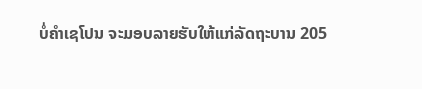ບໍ່ຄຳເຊໂປນ ຈະມອບລາຍຮັບໃຫ້ແກ່ລັດຖະບານ 205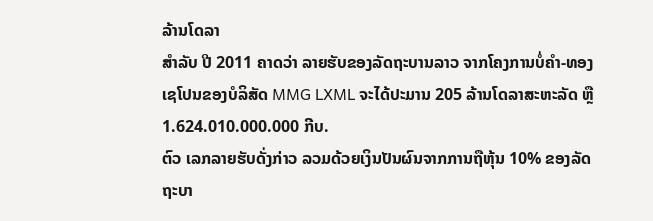ລ້ານໂດລາ
ສໍາລັບ ປີ 2011 ຄາດວ່າ ລາຍຮັບຂອງລັດຖະບານລາວ ຈາກໂຄງການບໍ່ຄໍາ-ທອງເຊໂປນຂອງບໍລິສັດ MMG LXML ຈະໄດ້ປະມານ 205 ລ້ານໂດລາສະຫະລັດ ຫຼື 1.624.010.000.000 ກີບ.
ຕົວ ເລກລາຍຮັບດັ່ງກ່າວ ລວມດ້ວຍເງິນປັນຜົນຈາກການຖືຫຸ້ນ 10% ຂອງລັດຖະບາ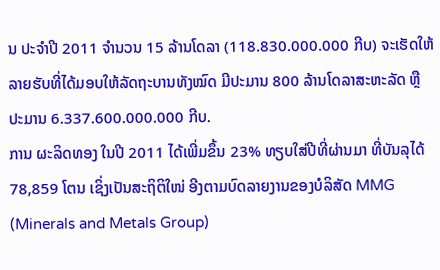ນ ປະຈຳປີ 2011 ຈຳນວນ 15 ລ້ານໂດລາ (118.830.000.000 ກີບ) ຈະເຮັດໃຫ້ລາຍຮັບທີ່ໄດ້ມອບໃຫ້ລັດຖະບານທັງໝົດ ມີປະມານ 800 ລ້ານໂດລາສະຫະລັດ ຫຼື ປະມານ 6.337.600.000.000 ກີບ.
ການ ຜະລິດທອງ ໃນປີ 2011 ໄດ້ເພີ່ມຂຶ້ນ 23% ທຽບໃສ່ປີທີ່ຜ່ານມາ ທີ່ບັນລຸໄດ້ 78,859 ໂຕນ ເຊິ່ງເປັນສະຖິຕິໃໜ່ ອີງຕາມບົດລາຍງານຂອງບໍລິສັດ MMG (Minerals and Metals Group)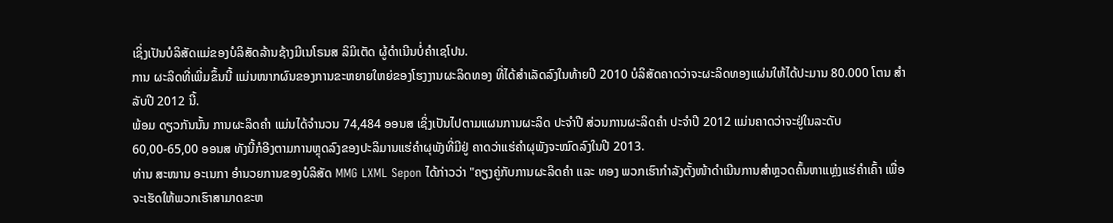ເຊິ່ງເປັນບໍລິສັດແມ່ຂອງບໍລິສັດລ້ານຊ້າງມີເນໂຣນສ ລິມິເຕັດ ຜູ້ດຳເນີນບໍ່ຄຳເຊໂປນ.
ການ ຜະລິດທີ່ເພີ່ມຂຶ້ນນີ້ ແມ່ນໜາກຜົນຂອງການຂະຫຍາຍໃຫຍ່ຂອງໂຮງງານຜະລິດທອງ ທີ່ໄດ້ສໍາເລັດລົງໃນທ້າຍປີ 2010 ບໍລິສັດຄາດວ່າຈະຜະລິດທອງແຜ່ນໃຫ້ໄດ້ປະມານ 80.000 ໂຕນ ສຳລັບປີ 2012 ນີ້.
ພ້ອມ ດຽວກັນນັ້ນ ການຜະລິດຄຳ ແມ່ນໄດ້ຈຳນວນ 74,484 ອອນສ ເຊິ່ງເປັນໄປຕາມແຜນການຜະລິດ ປະຈຳປີ ສ່ວນການຜະລິດຄຳ ປະຈຳປີ 2012 ແມ່ນຄາດວ່າຈະຢູ່ໃນລະດັບ 60,00-65,00 ອອນສ ທັງນີ້ກໍອີງຕາມການຫຼຸດລົງຂອງປະລິມານແຮ່ຄຳຜຸພັງທີ່ມີຢູ່ ຄາດວ່າແຮ່ຄຳຜຸພັງຈະໝົດລົງໃນປີ 2013.
ທ່ານ ສະໜານ ອະເນກາ ອໍານວຍການຂອງບໍລິສັດ MMG LXML Sepon ໄດ້ກ່າວວ່າ "ຄຽງຄູ່ກັບການຜະລິດຄຳ ແລະ ທອງ ພວກເຮົາກຳລັງຕັ້ງໜ້າດຳເນີນການສຳຫຼວດຄົ້ນຫາແຫຼ່ງແຮ່ຄຳເຄົ້າ ເພື່ອຈະເຮັດໃຫ້ພວກເຮົາສາມາດຂະຫ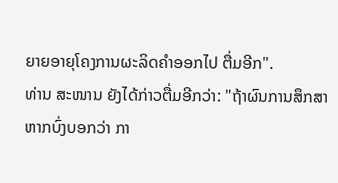ຍາຍອາຍຸໂຄງການຜະລິດຄຳອອກໄປ ຕື່ມອີກ".
ທ່ານ ສະໜານ ຍັງໄດ້ກ່າວຕື່ມອີກວ່າ: "ຖ້າຜົນການສຶກສາຫາກບົ່ງບອກວ່າ ກາ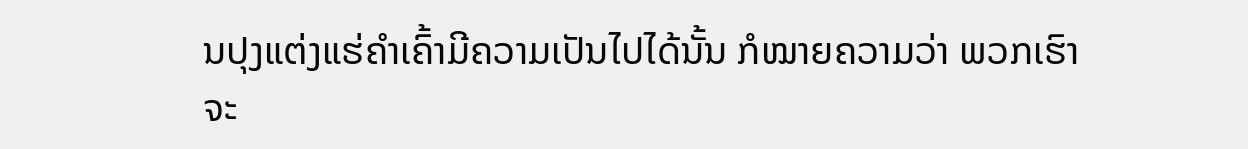ນປຸງແຕ່ງແຮ່ຄຳເຄົ້າມີຄວາມເປັນໄປໄດ້ນັ້ນ ກໍໝາຍຄວາມວ່າ ພວກເຮົາຈະ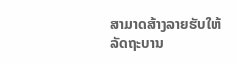ສາມາດສ້າງລາຍຮັບໃຫ້ລັດຖະບານ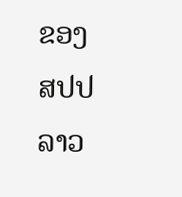ຂອງ ສປປ ລາວ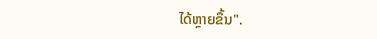ໄດ້ຫຼາຍຂຶ້ນ".